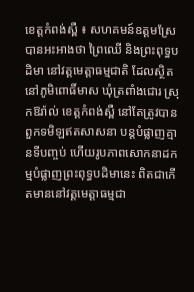ខេត្តកំពង់ស្ពឺ ៖ សហគមន៍ឧត្ដមស្រែ បានអះអាងថា ព្រៃឈើ និងព្រះពុទ្ធបដិមា នៅវត្តមេត្តាធម្មជាតិ ដែលស្ថិតនៅភូមិពោធិ៍មាស ឃុំត្រពាំងជោរ ស្រុកឱរ៉ាល់ ខេត្តកំពង់ស្ពឺ នៅតែត្រូវបានពួកទមិឡឥតសាសនា បន្តបំផ្លាញគ្មានទីបញ្ចប់ ហើយរូបភាពសោកនាដកម្មបំផ្លាញព្រះពុទ្ធបដិមានេះ ពិតជាកើតមាននៅវត្តមេត្តាធម្មជា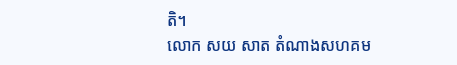តិ។
លោក សយ សាត តំណាងសហគម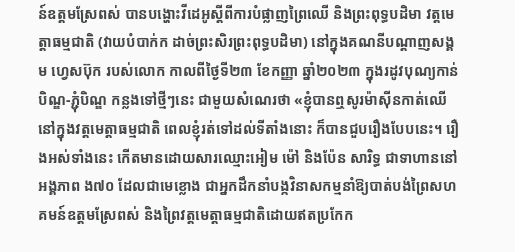ន៍ឧត្ដមស្រែពស់ បានបង្ហោះវីដេអូស្ដីពីការបំផ្លាញព្រៃឈើ និងព្រះពុទ្ធបដិមា វត្តមេត្តាធម្មជាតិ (វាយបំបាក់ក ដាច់ព្រះសិរព្រះពុទ្ធបដិមា) នៅក្នុងគណនីបណ្ដាញសង្គម ហ្វេសប៊ុក របស់លោក កាលពីថ្ងៃទី២៣ ខែកញ្ញា ឆ្នាំ២០២៣ ក្នុងរដូវបុណ្យកាន់បិណ្ឌ-ភ្ជុំបិណ្ឌ កន្លងទៅថ្មីៗនេះ ជាមួយសំណេរថា «ខ្ញុំបានឮសូរម៉ាស៊ីនកាត់ឈើ នៅក្នុងវត្តមេត្តាធម្មជាតិ ពេលខ្ញុំរត់ទៅដល់ទីតាំងនោះ ក៏បានជួបរឿងបែបនេះ។ រឿងអស់ទាំងនេះ កើតមានដោយសារឈ្មោះអៀម ម៉ៅ និងប៉ែន សារិទ្ធ ជាទាហាននៅអង្គភាព ង៧០ ដែលជាមេខ្លោង ជាអ្នកដឹកនាំបង្កវិនាសកម្មនាំឱ្យបាត់បង់ព្រៃសហគមន៍ឧត្តមស្រែពស់ និងព្រៃវត្តមេត្តាធម្មជាតិដោយឥតប្រកែក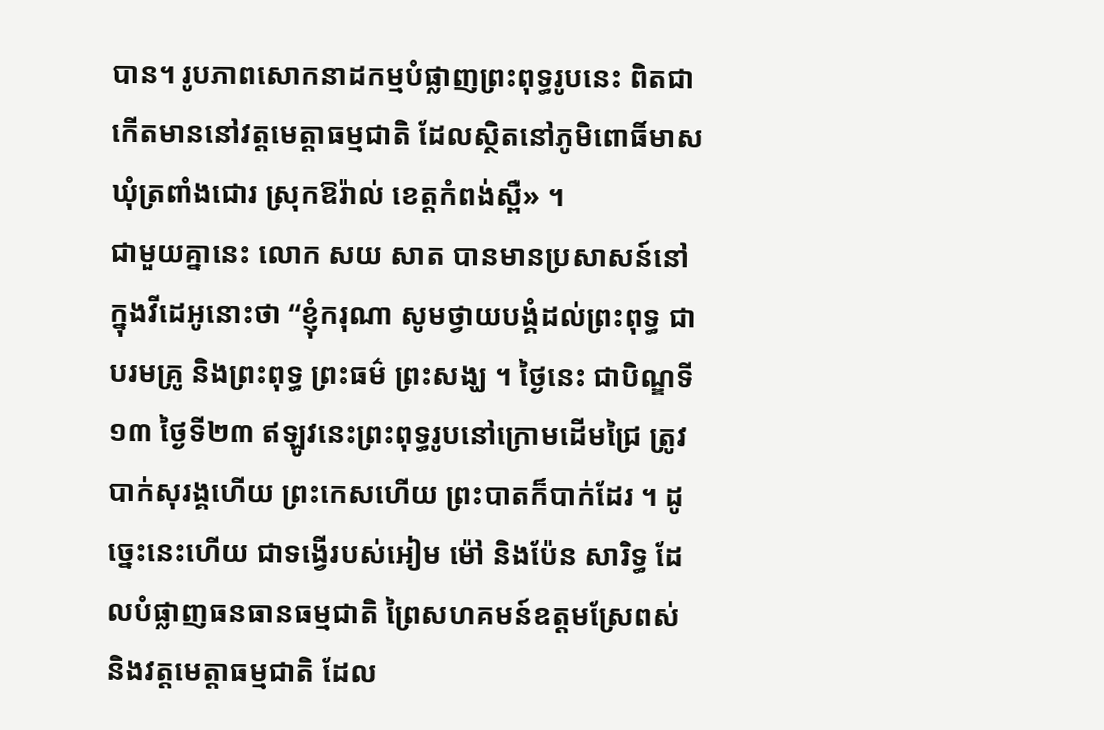បាន។ រូបភាពសោកនាដកម្មបំផ្លាញព្រះពុទ្ធរូបនេះ ពិតជាកើតមាននៅវត្តមេត្តាធម្មជាតិ ដែលស្ថិតនៅភូមិពោធិ៍មាស ឃុំត្រពាំងជោរ ស្រុកឱរ៉ាល់ ខេត្តកំពង់ស្ពឺ» ។
ជាមួយគ្នានេះ លោក សយ សាត បានមានប្រសាសន៍នៅក្នុងវីដេអូនោះថា “ខ្ញុំករុណា សូមថ្វាយបង្គំដល់ព្រះពុទ្ធ ជាបរមគ្រូ និងព្រះពុទ្ធ ព្រះធម៌ ព្រះសង្ឃ ។ ថ្ងៃនេះ ជាបិណ្ឌទី១៣ ថ្ងៃទី២៣ ឥឡូវនេះព្រះពុទ្ធរូបនៅក្រោមដើមជ្រៃ ត្រូវបាក់សុរង្គហើយ ព្រះកេសហើយ ព្រះបាតក៏បាក់ដែរ ។ ដូច្នេះនេះហើយ ជាទង្វើរបស់អៀម ម៉ៅ និងប៉ែន សារិទ្ធ ដែលបំផ្លាញធនធានធម្មជាតិ ព្រៃសហគមន៍ឧត្តមស្រែពស់ និងវត្តមេត្តាធម្មជាតិ ដែល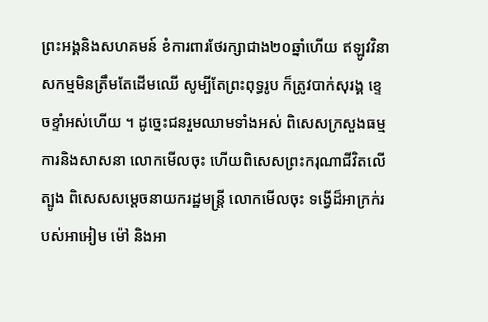ព្រះអង្គនិងសហគមន៍ ខំការពារថែរក្សាជាង២០ឆ្នាំហើយ ឥឡូវវិនាសកម្មមិនត្រឹមតែដើមឈើ សូម្បីតែព្រះពុទ្ធរូប ក៏ត្រូវបាក់សុរង្គ ខ្ទេចខ្ទាំអស់ហើយ ។ ដូច្នេះជនរួមឈាមទាំងអស់ ពិសេសក្រសួងធម្មការនិងសាសនា លោកមើលចុះ ហើយពិសេសព្រះករុណាជីវិតលើត្បូង ពិសេសសម្ដេចនាយករដ្ឋមន្ត្រី លោកមើលចុះ ទង្វើដ៏អាក្រក់របស់អាអៀម ម៉ៅ និងអា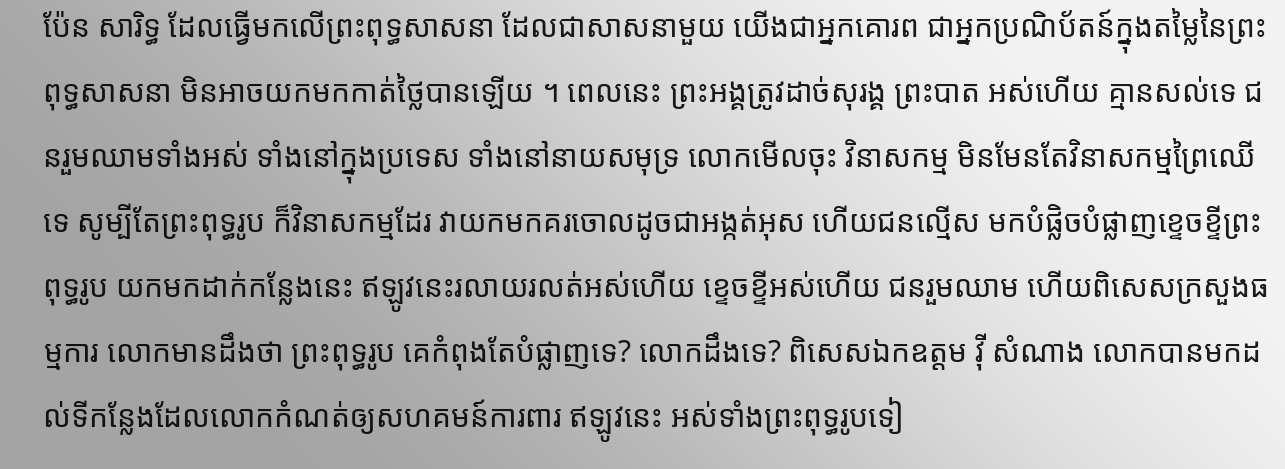ប៉ែន សារិទ្ធ ដែលធ្វើមកលើព្រះពុទ្ធសាសនា ដែលជាសាសនាមួយ យើងជាអ្នកគោរព ជាអ្នកប្រណិប័តន៍ក្នុងតម្លៃនៃព្រះពុទ្ធសាសនា មិនអាចយកមកកាត់ថ្លៃបានឡើយ ។ ពេលនេះ ព្រះអង្គត្រូវដាច់សុរង្គ ព្រះបាត អស់ហើយ គ្មានសល់ទេ ជនរួមឈាមទាំងអស់ ទាំងនៅក្នុងប្រទេស ទាំងនៅនាយសមុទ្រ លោកមើលចុះ វិនាសកម្ម មិនមែនតែវិនាសកម្មព្រៃឈើទេ សូម្បីតែព្រះពុទ្ធរូប ក៏វិនាសកម្មដែរ វាយកមកគរចោលដូចជាអង្កត់អុស ហើយជនល្មើស មកបំផ្លិចបំផ្លាញខ្ទេចខ្ទីព្រះពុទ្ធរូប យកមកដាក់កន្លែងនេះ ឥឡូវនេះរលាយរលត់អស់ហើយ ខ្ទេចខ្ទីអស់ហើយ ជនរួមឈាម ហើយពិសេសក្រសួងធម្មការ លោកមានដឹងថា ព្រះពុទ្ធរូប គេកំពុងតែបំផ្លាញទេ? លោកដឹងទេ? ពិសេសឯកឧត្ដម វ៉ី សំណាង លោកបានមកដល់ទីកន្លែងដែលលោកកំណត់ឲ្យសហគមន៍ការពារ ឥឡូវនេះ អស់ទាំងព្រះពុទ្ធរូបទៀ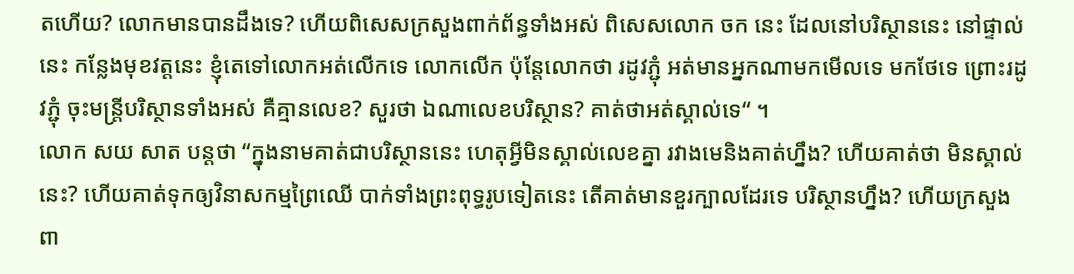តហើយ? លោកមានបានដឹងទេ? ហើយពិសេសក្រសួងពាក់ព័ន្ធទាំងអស់ ពិសេសលោក ចក នេះ ដែលនៅបរិស្ថាននេះ នៅផ្ទាល់នេះ កន្លែងមុខវត្តនេះ ខ្ញុំតេទៅលោកអត់លើកទេ លោកលើក ប៉ុន្តែលោកថា រដូវភ្ជុំ អត់មានអ្នកណាមកមើលទេ មកថែទេ ព្រោះរដូវភ្ជុំ ចុះមន្រ្តីបរិស្ថានទាំងអស់ គឺគ្មានលេខ? សួរថា ឯណាលេខបរិស្ថាន? គាត់ថាអត់ស្គាល់ទេ“ ។
លោក សយ សាត បន្តថា “ក្នុងនាមគាត់ជាបរិស្ថាននេះ ហេតុអ្វីមិនស្គាល់លេខគ្នា រវាងមេនិងគាត់ហ្នឹង? ហើយគាត់ថា មិនស្គាល់នេះ? ហើយគាត់ទុកឲ្យវិនាសកម្មព្រៃឈើ បាក់ទាំងព្រះពុទ្ធរូបទៀតនេះ តើគាត់មានខួរក្បាលដែរទេ បរិស្ថានហ្នឹង? ហើយក្រសួងពា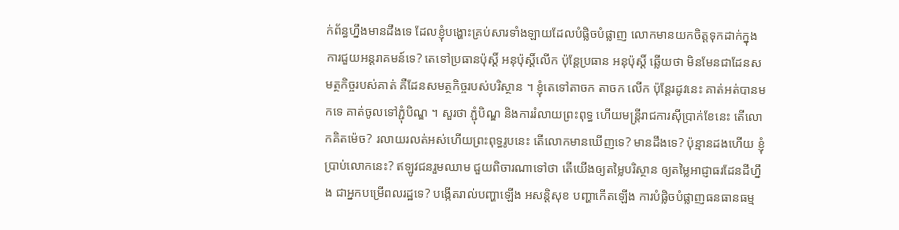ក់ព័ន្ធហ្នឹងមានដឹងទេ ដែលខ្ញុំបង្ហោះគ្រប់សារទាំងឡាយដែលបំផ្លិចបំផ្លាញ លោកមានយកចិត្តទុកដាក់ក្នុងការជួយអន្តរាគមន៍ទេ? តេទៅប្រធានប៉ុស្ដិ៍ អនុប៉ុស្ដិ៍លើក ប៉ុន្តែប្រធាន អនុប៉ុស្ដិ៍ ឆ្លើយថា មិនមែនជាដែនសមត្ថកិច្ចរបស់គាត់ គឺដែនសមត្ថកិច្ចរបស់បរិស្ថាន ។ ខ្ញុំតេទៅតាចក តាចក លើក ប៉ុន្តែរដូវនេះ គាត់អត់បានមកទេ គាត់ចូលទៅភ្ជុំបិណ្ឌ ។ សួរថា ភ្ជុំបិណ្ឌ និងការរំលាយព្រះពុទ្ធ ហើយមន្រ្តីរាជការស៊ីប្រាក់ខែនេះ តើលោកគិតម៉េច? រលាយរលត់អស់ហើយព្រះពុទ្ធរូបនេះ តើលោកមានឃើញទេ? មានដឹងទេ? ប៉ុន្មានដងហើយ ខ្ញុំប្រាប់លោកនេះ? ឥឡូវជនរួមឈាម ជួយពិចារណាទៅថា តើយើងឲ្យតម្លៃបរិស្ថាន ឲ្យតម្លៃអាជ្ញាធរដែនដីហ្នឹង ជាអ្នកបម្រើពលរដ្ឋទេ? បង្កើតរាល់បញ្ហាឡើង អសន្តិសុខ បញ្ហាកើតឡើង ការបំផ្លិចបំផ្លាញធនធានធម្ម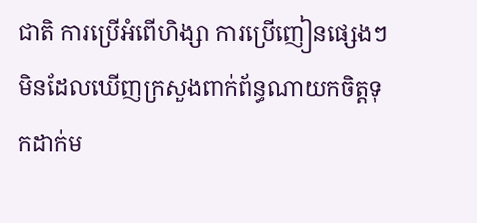ជាតិ ការប្រើអំពើហិង្សា ការប្រើញៀនផ្សេងៗ មិនដែលឃើញក្រសួងពាក់ព័ន្ធណាយកចិត្តទុកដាក់ម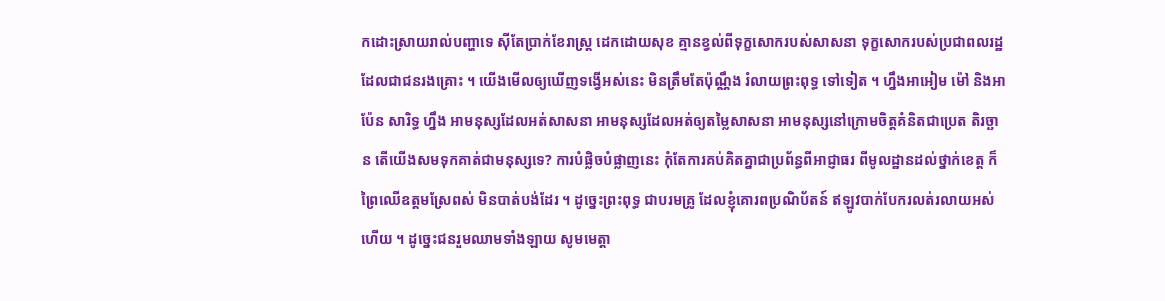កដោះស្រាយរាល់បញ្ហាទេ ស៊ីតែប្រាក់ខែរាស្រ្ត ដេកដោយសុខ គ្មានខ្វល់ពីទុក្ខសោករបស់សាសនា ទុក្ខសោករបស់ប្រជាពលរដ្ឋដែលជាជនរងគ្រោះ ។ យើងមើលឲ្យឃើញទង្វើអស់នេះ មិនត្រឹមតែប៉ុណ្ណឹង រំលាយព្រះពុទ្ធ ទៅទៀត ។ ហ្នឹងអាអៀម ម៉ៅ និងអាប៉ែន សារិទ្ធ ហ្នឹង អាមនុស្សដែលអត់សាសនា អាមនុស្សដែលអត់ឲ្យតម្លៃសាសនា អាមនុស្សនៅក្រោមចិត្តគំនិតជាប្រេត តិរច្ឆាន តើយើងសមទុកគាត់ជាមនុស្សទេ? ការបំផ្លិចបំផ្លាញនេះ កុំតែការគប់គិតគ្នាជាប្រព័ន្ធពីអាជ្ញាធរ ពីមូលដ្ឋានដល់ថ្នាក់ខេត្ត ក៏ព្រៃឈើឧត្ដមស្រែពស់ មិនបាត់បង់ដែរ ។ ដូច្នេះព្រះពុទ្ធ ជាបរមគ្រូ ដែលខ្ញុំគោរពប្រណិប័តន៍ ឥឡូវបាក់បែករលត់រលាយអស់ហើយ ។ ដូច្នេះជនរួមឈាមទាំងឡាយ សូមមេត្តា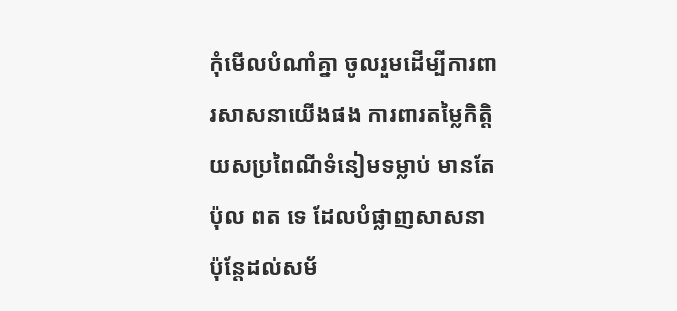កុំមើលបំណាំគ្នា ចូលរួមដើម្បីការពារសាសនាយើងផង ការពារតម្លៃកិត្តិយសប្រពៃណីទំនៀមទម្លាប់ មានតែប៉ុល ពត ទេ ដែលបំផ្លាញសាសនា ប៉ុន្តែដល់សម័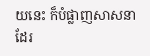យនេះ ក៏បំផ្លាញសាសនាដែរ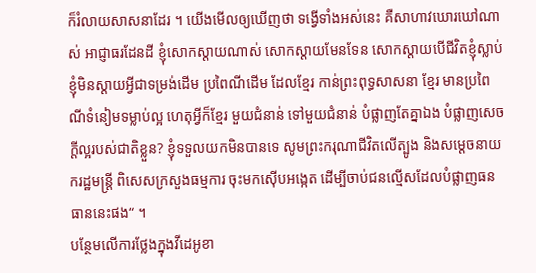ក៏រំលាយសាសនាដែរ ។ យើងមើលឲ្យឃើញថា ទង្វើទាំងអស់នេះ គឺសាហាវឃោរឃៅណាស់ អាជ្ញាធរដែនដី ខ្ញុំសោកស្ដាយណាស់ សោកស្ដាយមែនទែន សោកស្ដាយបើជីវិតខ្ញុំស្លាប់ ខ្ញុំមិនស្ដាយអ្វីជាទម្រង់ដើម ប្រពៃណីដើម ដែលខ្មែរ កាន់ព្រះពុទ្ធសាសនា ខ្មែរ មានប្រពៃណីទំនៀមទម្លាប់ល្អ ហេតុអ្វីក៏ខ្មែរ មួយជំនាន់ ទៅមួយជំនាន់ បំផ្លាញតែគ្នាឯង បំផ្លាញសេចក្ដីល្អរបស់ជាតិខ្លួន? ខ្ញុំទទួលយកមិនបានទេ សូមព្រះករុណាជីវិតលើត្បូង និងសម្ដេចនាយករដ្ឋមន្ត្រី ពិសេសក្រសួងធម្មការ ចុះមកស៊ើបអង្កេត ដើម្បីចាប់ជនល្មើសដែលបំផ្លាញធនធាននេះផង“ ។
បន្ថែមលើការថ្លែងក្នុងវីដេអូខា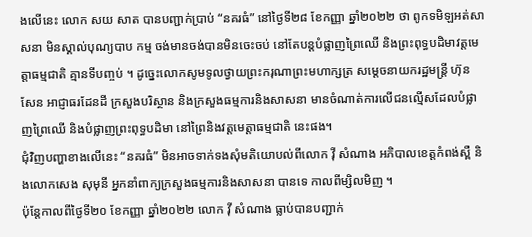ងលើនេះ លោក សយ សាត បានបញ្ជាក់ប្រាប់ “នគរធំ” នៅថ្ងៃទី២៨ ខែកញ្ញា ឆ្នាំ២០២២ ថា ពូកទមិឡអត់សាសនា មិនស្គាល់បុណ្យបាប កម្ម ចង់មានចង់បានមិនចេះចប់ នៅតែបន្តបំផ្លាញព្រៃឈើ និងព្រះពុទ្ធបដិមាវត្តមេត្តាធម្មជាតិ គ្មានទីបញ្ចប់ ។ ដូច្នេះលោកសូមទូលថ្វាយព្រះករុណាព្រះមហាក្សត្រ សម្ដេចនាយករដ្ឋមន្ត្រី ហ៊ុន សែន អាជ្ញាធរដែនដី ក្រសួងបរិស្ថាន និងក្រសួងធម្មការនិងសាសនា មានចំណាត់ការលើជនល្មើសដែលបំផ្លាញព្រៃឈើ និងបំផ្លាញព្រះពុទ្ធបដិមា នៅព្រៃនិងវត្តមេត្តាធម្មជាតិ នេះផង។
ជុំវិញបញ្ហាខាងលើនេះ “នគរធំ” មិនអាចទាក់ទងសុំមតិយោបល់ពីលោក វ៉ី សំណាង អភិបាលខេត្តកំពង់ស្ពឺ និងលោកសេង សុមុនី អ្នកនាំពាក្យក្រសួងធម្មការនិងសាសនា បានទេ កាលពីម្សិលមិញ ។
ប៉ុន្តែកាលពីថ្ងៃទី២០ ខែកញ្ញា ឆ្នាំ២០២២ លោក វ៉ី សំណាង ធ្លាប់បានបញ្ជាក់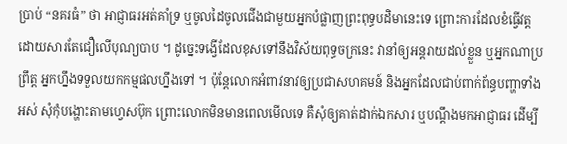ប្រាប់ “នគរធំ” ថា អាជ្ញាធរអត់គាំទ្រ ឬចូលដៃចូលជើងជាមួយអ្នកបំផ្លាញព្រះពុទ្ធបដិមានេះទេ ព្រោះការដែលខំធ្វើវត្ត ដោយសារតែជឿលើបុណ្យបាប ។ ដូច្នេះទង្វើដែលខុសទៅនឹងវិស័យពុទ្ធចក្រនេះ វានាំឲ្យអន្តរាយដល់ខ្លួន ឬអ្នកណាប្រព្រឹត្ត អ្នកហ្នឹងទទួលយកកម្មផលហ្នឹងទៅ ។ ប៉ុន្តែលោកអំពាវនាវឲ្យប្រជាសហគមន៍ និងអ្នកដែលជាប់ពាក់ព័ន្ធបញ្ហាទាំងអស់ សុំកុំបង្ហោះតាមហ្វេសប៊ុក ព្រោះលោកមិនមានពេលមើលទេ គឺសុំឲ្យគាត់ដាក់ឯកសារ ឬបណ្ដឹងមកអាជ្ញាធរ ដើម្បី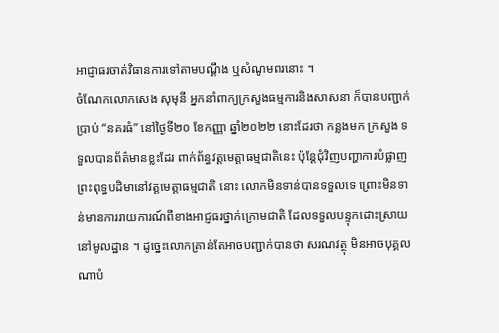អាជ្ញាធរចាត់វិធានការទៅតាមបណ្ដឹង ឬសំណូមពរនោះ ។
ចំណែកលោកសេង សុមុនី អ្នកនាំពាក្យក្រសួងធម្មការនិងសាសនា ក៏បានបញ្ជាក់ប្រាប់ “នគរធំ” នៅថ្ងៃទី២០ ខែកញ្ញា ឆ្នាំ២០២២ នោះដែរថា កន្លងមក ក្រសួង ទទួលបានព័ត៌មានខ្លះដែរ ពាក់ព័ន្ធវត្តមេត្តាធម្មជាតិនេះ ប៉ុន្តែជុំវិញបញ្ហាការបំផ្លាញព្រះពុទ្ធបដិមានៅវត្តមេត្តាធម្មជាតិ នោះ លោកមិនទាន់បានទទួលទេ ព្រោះមិនទាន់មានការរាយការណ៍ពីខាងអាជ្ញធរថ្នាក់ក្រោមជាតិ ដែលទទួលបន្ទុកដោះស្រាយនៅមូលដ្ឋាន ។ ដូច្នេះលោកគ្រាន់តែអាចបញ្ជាក់បានថា សរណវត្ថុ មិនអាចបុគ្គលណាបំ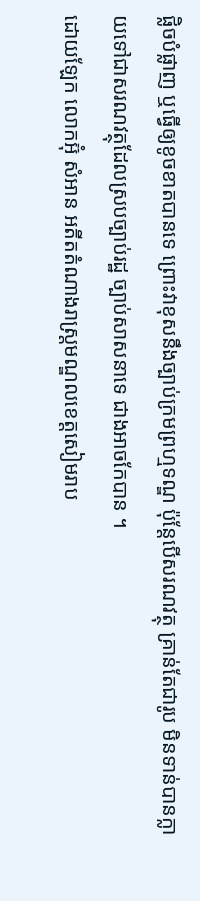ផ្លិចបំផ្លាញ ឬធ្វើឲ្យខូចខាតបានទេ ព្រោះវាខុសនឹងច្បាប់ក្រមព្រហ្មទណ្ឌ ប៉ុន្តែបើសរណវត្ថុ គ្រាន់តែជារូប មិនទាន់បានក្លាយទៅជាសរណវត្ថុដែលស្របច្បាប់រដ្ឋ ច្បាប់សាសនាទេ ជាងអាចកែបាន ។
ដោយឡែក លោកអ៊ុំ សំអាន អតីតតំណាងរាស្រ្តមណ្ឌលខេត្តសៀមរាប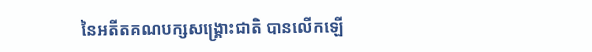នៃអតីតគណបក្សសង្រ្គោះជាតិ បានលើកឡើ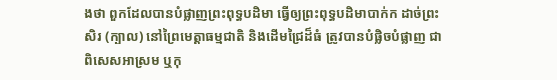ងថា ពួកដែលបានបំផ្លាញព្រះពុទ្ធបដិមា ធ្វើឲ្យព្រះពុទ្ធបដិមាបាក់ក ដាច់ព្រះសិរ (ក្បាល) នៅព្រៃមេត្តាធម្មជាតិ និងដើមជ្រៃដ៏ធំ ត្រូវបានបំផ្លិចបំផ្លាញ ជាពិសេសអាស្រម ឬកុ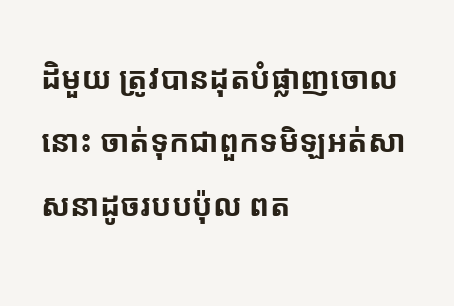ដិមួយ ត្រូវបានដុតបំផ្លាញចោលនោះ ចាត់ទុកជាពួកទមិឡអត់សាសនាដូចរបបប៉ុល ពត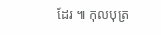ដែរ ៕ កុលបុត្រ